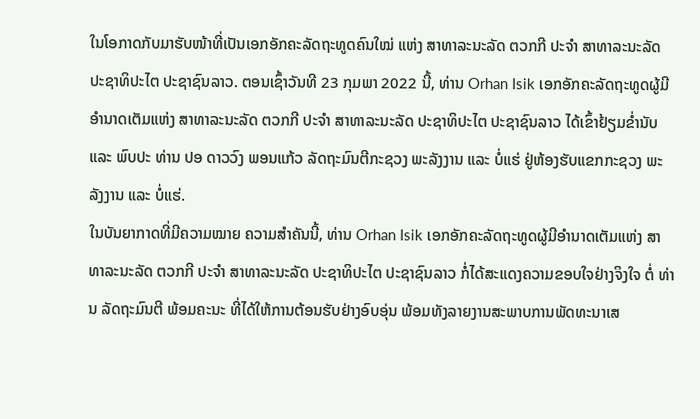ໃນໂອກາດກັບມາຮັບໜ້າທີ່ເປັນເອກອັກຄະລັດຖະທູດຄົນໃໝ່ ແຫ່ງ ສາທາລະນະລັດ ຕວກກີ ປະຈຳ ສາທາລະນະລັດ ປະຊາທິປະໄຕ ປະຊາຊົນລາວ. ຕອນເຊົ້າວັນທີ 23 ກຸມພາ 2022 ນີ້, ທ່ານ Orhan Isik ເອກອັກຄະລັດຖະທູດຜູ້ມີອຳນາດເຕັມແຫ່ງ ສາທາລະນະລັດ ຕວກກີ ປະຈຳ ສາທາລະນະລັດ ປະຊາທິປະໄຕ ປະຊາຊົນລາວ ໄດ້ເຂົ້າຢ້ຽມຂໍ່ານັບ ແລະ ພົບປະ ທ່ານ ປອ ດາວວົງ ພອນແກ້ວ ລັດຖະມົນຕີກະຊວງ ພະລັງງານ ແລະ ບໍ່ແຮ່ ຢູ່ຫ້ອງຮັບແຂກກະຊວງ ພະລັງງານ ແລະ ບໍ່ແຮ່.
ໃນບັນຍາກາດທີ່ມີຄວາມໝາຍ ຄວາມສຳຄັນນີ້, ທ່ານ Orhan Isik ເອກອັກຄະລັດຖະທູດຜູ້ມີອຳນາດເຕັມແຫ່ງ ສາທາລະນະລັດ ຕວກກີ ປະຈຳ ສາທາລະນະລັດ ປະຊາທິປະໄຕ ປະຊາຊົນລາວ ກໍ່ໄດ້ສະແດງຄວາມຂອບໃຈຢ່າງຈິງໃຈ ຕໍ່ ທ່ານ ລັດຖະມົນຕີ ພ້ອມຄະນະ ທີ່ໄດ້ໃຫ້ການຕ້ອນຮັບຢ່າງອົບອຸ່ນ ພ້ອມທັງລາຍງານສະພາບການພັດທະນາເສ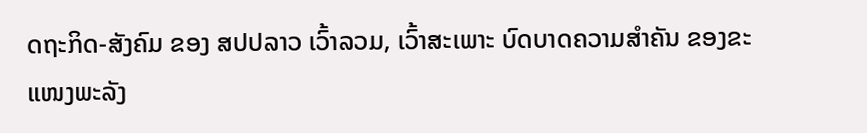ດຖະກິດ-ສັງຄົມ ຂອງ ສປປລາວ ເວົ້າລວມ, ເວົ້າສະເພາະ ບົດບາດຄວາມສຳຄັນ ຂອງຂະແໜງພະລັງ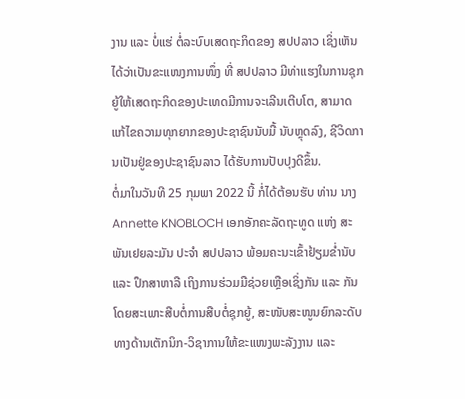ງານ ແລະ ບໍ່ແຮ່ ຕໍ່ລະບົບເສດຖະກິດຂອງ ສປປລາວ ເຊິ່ງເຫັນໄດ້ວ່າເປັນຂະແໜງການໜຶ່ງ ທີ່ ສປປລາວ ມີທ່າແຮງໃນການຊຸກຍູ້ໃຫ້ເສດຖະກິດຂອງປະເທດມີການຈະເລີນເຕີບໂຕ, ສາມາດແກ້ໄຂຄວາມທຸກຍາກຂອງປະຊາຊົນນັບມື້ ນັບຫຼຸດລົງ, ຊີວິດການເປັນຢູ່ຂອງປະຊາຊົນລາວ ໄດ້ຮັບການປັບປຸງດີຂຶ້ນ.
ຕໍ່ມາໃນວັນທີ 25 ກຸມພາ 2022 ນີ້ ກໍ່ໄດ້ຕ້ອນຮັບ ທ່ານ ນາງ Annette KNOBLOCH ເອກອັກຄະລັດຖະທູດ ແຫ່ງ ສະພັນເຢຍລະມັນ ປະຈຳ ສປປລາວ ພ້ອມຄະນະເຂົ້າຢ້ຽມຂ່ຳນັບ ແລະ ປຶກສາຫາລື ເຖິງການຮ່ວມມືຊ່ວຍເຫຼືອເຊິ່ງກັນ ແລະ ກັນ ໂດຍສະເພາະສືບຕໍ່ການສືບຕໍ່ຊຸກຍູ້, ສະໜັບສະໜູນຍົກລະດັບທາງດ້ານເຕັກນິກ-ວິຊາການໃຫ້ຂະແໜງພະລັງງານ ແລະ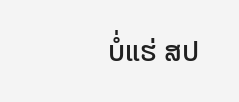ບໍ່ແຮ່ ສປ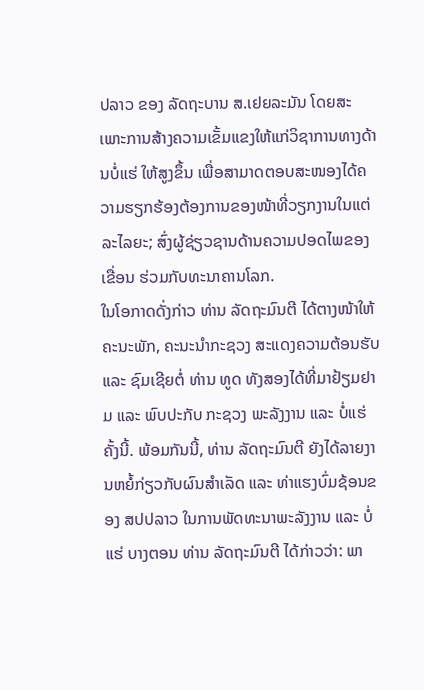ປລາວ ຂອງ ລັດຖະບານ ສ.ເຢຍລະມັນ ໂດຍສະເພາະການສ້າງຄວາມເຂັ້ມແຂງໃຫ້ແກ່ວິຊາການທາງດ້ານບໍ່ແຮ່ ໃຫ້ສູງຂຶ້ນ ເພື່ອສາມາດຕອບສະໜອງໄດ້ຄວາມຮຽກຮ້ອງຕ້ອງການຂອງໜ້າທີ່ວຽກງານໃນແຕ່ລະໄລຍະ; ສົ່ງຜູ້ຊ່ຽວຊານດ້ານຄວາມປອດໄພຂອງເຂື່ອນ ຮ່ວມກັບທະນາຄານໂລກ.
ໃນໂອກາດດັ່ງກ່າວ ທ່ານ ລັດຖະມົນຕີ ໄດ້ຕາງໜ້າໃຫ້ຄະນະພັກ, ຄະນະນໍາກະຊວງ ສະແດງຄວາມຕ້ອນຮັບ ແລະ ຊົມເຊີຍຕໍ່ ທ່ານ ທູດ ທັງສອງໄດ້ທີ່ມາຢ້ຽມຢາມ ແລະ ພົບປະກັບ ກະຊວງ ພະລັງງານ ແລະ ບໍ່ແຮ່ ຄັ້ງນີ້. ພ້ອມກັນນີ້, ທ່ານ ລັດຖະມົນຕີ ຍັງໄດ້ລາຍງານຫຍໍ້ກ່ຽວກັບຜົນສຳເລັດ ແລະ ທ່າແຮງບົ່ມຊ້ອນຂອງ ສປປລາວ ໃນການພັດທະນາພະລັງງານ ແລະ ບໍ່ແຮ່ ບາງຕອນ ທ່ານ ລັດຖະມົນຕີ ໄດ້ກ່າວວ່າ: ພາ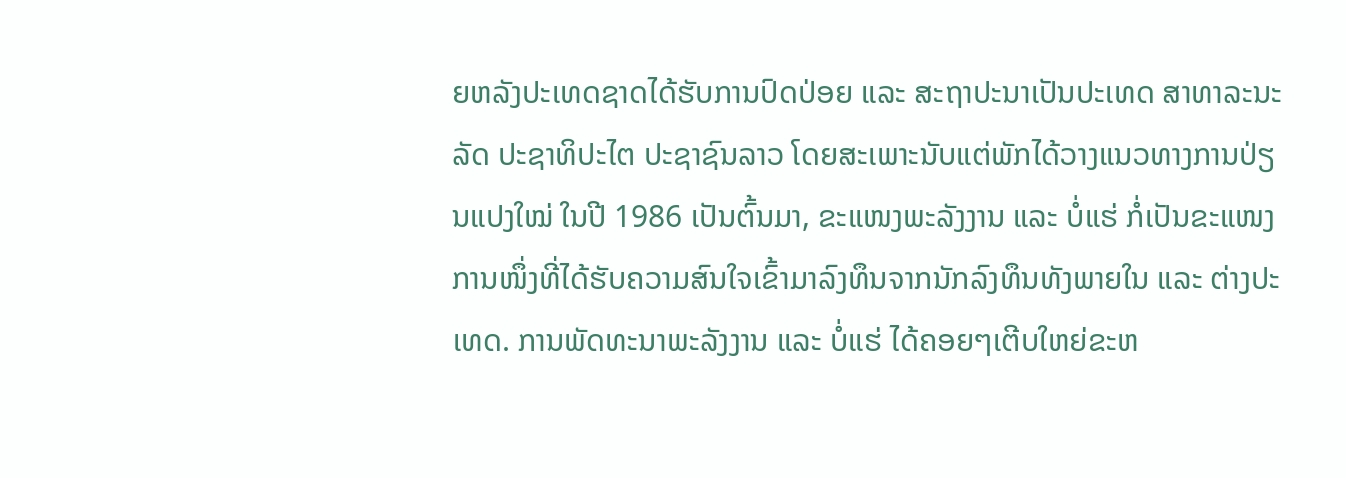ຍຫລັງປະເທດຊາດໄດ້ຮັບການປົດປ່ອຍ ແລະ ສະຖາປະນາເປັນປະເທດ ສາທາລະນະລັດ ປະຊາທິປະໄຕ ປະຊາຊົນລາວ ໂດຍສະເພາະນັບແຕ່ພັກໄດ້ວາງແນວທາງການປ່ຽນແປງໃໝ່ ໃນປີ 1986 ເປັນຕົ້ນມາ, ຂະແໜງພະລັງງານ ແລະ ບໍ່ແຮ່ ກໍ່ເປັນຂະແໜງການໜຶ່ງທີ່ໄດ້ຮັບຄວາມສົນໃຈເຂົ້າມາລົງທຶນຈາກນັກລົງທຶນທັງພາຍໃນ ແລະ ຕ່າງປະເທດ. ການພັດທະນາພະລັງງານ ແລະ ບໍ່ແຮ່ ໄດ້ຄອຍໆເຕີບໃຫຍ່ຂະຫ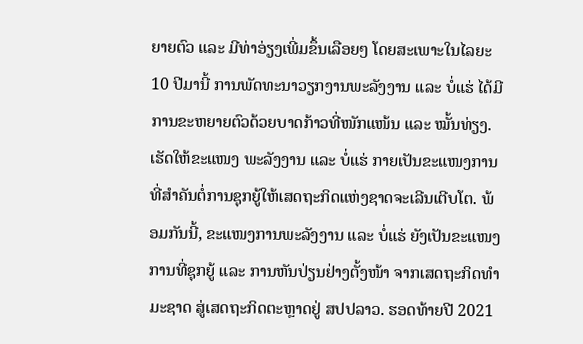ຍາຍຕົວ ແລະ ມີທ່າອ່ຽງເພີ່ມຂຶ້ນເລືອຍໆ ໂດຍສະເພາະໃນໄລຍະ 10 ປີມານີ້ ການພັດທະນາວຽກງານພະລັງງານ ແລະ ບໍ່ແຮ່ ໄດ້ມີການຂະຫຍາຍຕົວດ້ວຍບາດກ້າວທີ່ໜັກແໜ້ນ ແລະ ໝັ້ນທ່ຽງ. ເຮັດໃຫ້ຂະແໜງ ພະລັງງານ ແລະ ບໍ່ແຮ່ ກາຍເປັນຂະແໜງການທີ່ສຳຄັນຕໍ່ການຊຸກຍູ້ໃຫ້ເສດຖະກິດແຫ່ງຊາດຈະເລີນເຕີບໂຕ. ພ້ອມກັນນີ້, ຂະແໜງການພະລັງງານ ແລະ ບໍ່ແຮ່ ຍັງເປັນຂະແໜງການທີ່ຊຸກຍູ້ ແລະ ການຫັນປ່ຽນຢ່າງຕັ້ງໜ້າ ຈາກເສດຖະກິດທໍາມະຊາດ ສູ່ເສດຖະກິດຕະຫຼາດຢູ່ ສປປລາວ. ຮອດທ້າຍປີ 2021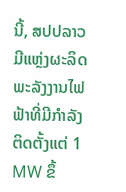ນີ້, ສປປລາວ ມີແຫຼ່ງຜະລິດພະລັງງານໄຟຟ້າທີ່ມີກຳລັງຕິດຕັ້ງແຕ່ 1 MW ຂຶ້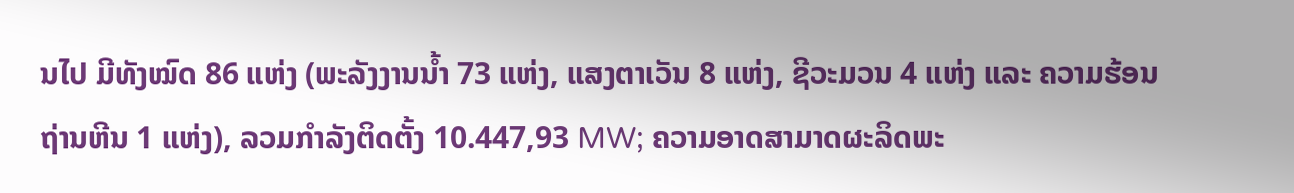ນໄປ ມີທັງໝົດ 86 ແຫ່ງ (ພະລັງງານນໍ້າ 73 ແຫ່ງ, ແສງຕາເວັນ 8 ແຫ່ງ, ຊີວະມວນ 4 ແຫ່ງ ແລະ ຄວາມຮ້ອນຖ່ານຫີນ 1 ແຫ່ງ), ລວມກໍາລັງຕິດຕັ້ງ 10.447,93 MW; ຄວາມອາດສາມາດຜະລິດພະ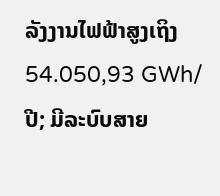ລັງງານໄຟຟ້າສູງເຖິງ 54.050,93 GWh/ປີ; ມີລະບົບສາຍ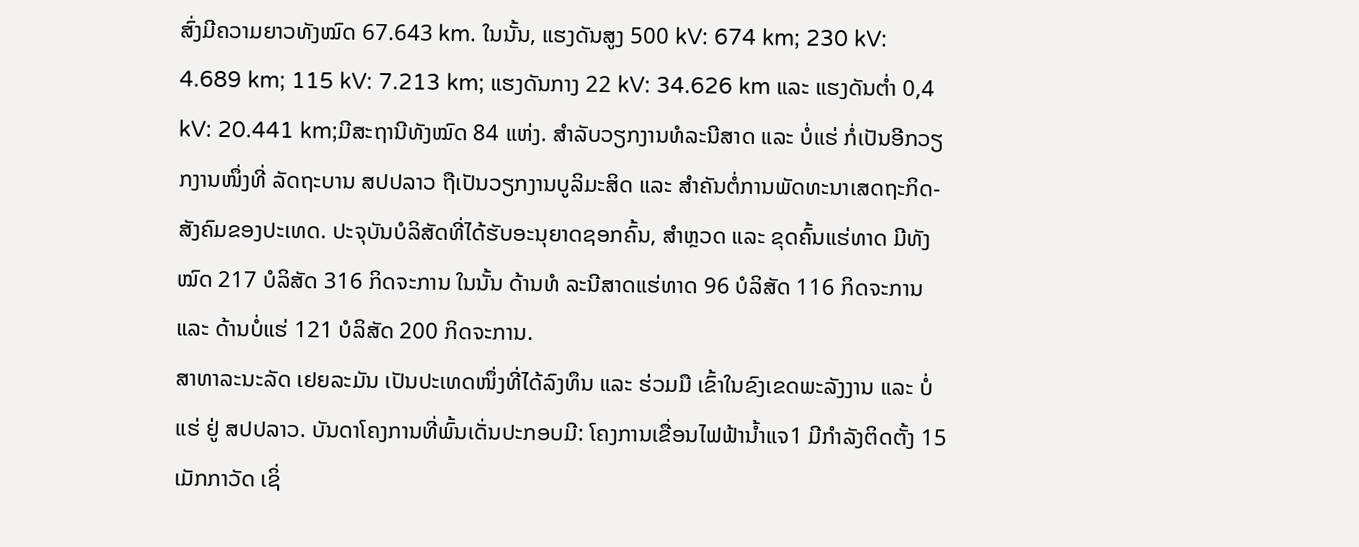ສົ່ງມີຄວາມຍາວທັງໝົດ 67.643 km. ໃນນັ້ນ, ແຮງດັນສູງ 500 kV: 674 km; 230 kV: 4.689 km; 115 kV: 7.213 km; ແຮງດັນກາງ 22 kV: 34.626 km ແລະ ແຮງດັນຕໍ່າ 0,4 kV: 20.441 km;ມີສະຖານີທັງໝົດ 84 ແຫ່ງ. ສໍາລັບວຽກງານທໍລະນີສາດ ແລະ ບໍ່ແຮ່ ກໍ່ເປັນອີກວຽກງານໜຶ່ງທີ່ ລັດຖະບານ ສປປລາວ ຖືເປັນວຽກງານບູລິມະສິດ ແລະ ສຳຄັນຕໍ່ການພັດທະນາເສດຖະກິດ-ສັງຄົມຂອງປະເທດ. ປະຈຸບັນບໍລິສັດທີ່ໄດ້ຮັບອະນຸຍາດຊອກຄົ້ນ, ສໍາຫຼວດ ແລະ ຂຸດຄົ້ນແຮ່ທາດ ມີທັງໝົດ 217 ບໍລິສັດ 316 ກິດຈະການ ໃນນັ້ນ ດ້ານທໍ ລະນີສາດແຮ່ທາດ 96 ບໍລິສັດ 116 ກິດຈະການ ແລະ ດ້ານບໍ່ແຮ່ 121 ບໍລິສັດ 200 ກິດຈະການ.
ສາທາລະນະລັດ ເຢຍລະມັນ ເປັນປະເທດໜຶ່ງທີ່ໄດ້ລົງທຶນ ແລະ ຮ່ວມມື ເຂົ້າໃນຂົງເຂດພະລັງງານ ແລະ ບໍ່ແຮ່ ຢູ່ ສປປລາວ. ບັນດາໂຄງການທີ່ພົ້ນເດັ່ນປະກອບມີ: ໂຄງການເຂື່ອນໄຟຟ້ານ້ຳແຈ1 ມີກຳລັງຕິດຕັ້ງ 15 ເມັກກາວັດ ເຊິ່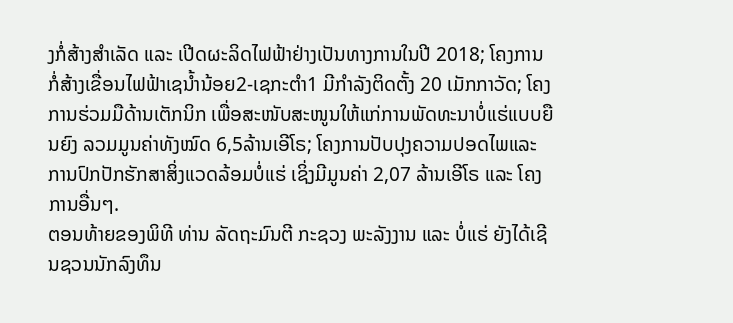ງກໍ່ສ້າງສຳເລັດ ແລະ ເປີດຜະລິດໄຟຟ້າຢ່າງເປັນທາງການໃນປີ 2018; ໂຄງການກໍ່ສ້າງເຂື່ອນໄຟຟ້າເຊນ້ຳນ້ອຍ2-ເຊກະຕຳ1 ມີກຳລັງຕິດຕັ້ງ 20 ເມັກກາວັດ; ໂຄງການຮ່ວມມືດ້ານເຕັກນິກ ເພື່ອສະໜັບສະໜູນໃຫ້ແກ່ການພັດທະນາບໍ່ແຮ່ແບບຍືນຍົງ ລວມມູນຄ່າທັງໝົດ 6,5ລ້ານເອີໂຣ; ໂຄງການປັບປຸງຄວາມປອດໄພແລະ ການປົກປັກຮັກສາສິ່ງແວດລ້ອມບໍ່ແຮ່ ເຊິ່ງມີມູນຄ່າ 2,07 ລ້ານເອີໂຣ ແລະ ໂຄງການອື່ນໆ.
ຕອນທ້າຍຂອງພິທີ ທ່ານ ລັດຖະມົນຕີ ກະຊວງ ພະລັງງານ ແລະ ບໍ່ແຮ່ ຍັງໄດ້ເຊີນຊວນນັກລົງທຶນ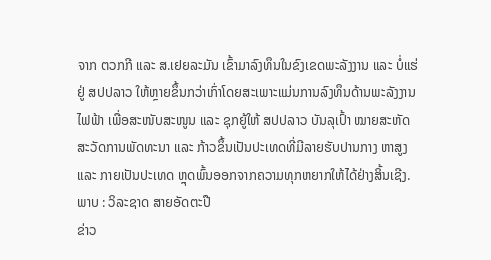ຈາກ ຕວກກີ ແລະ ສ.ເຢຍລະມັນ ເຂົ້າມາລົງທຶນໃນຂົງເຂດພະລັງງານ ແລະ ບໍ່ແຮ່ ຢູ່ ສປປລາວ ໃຫ້ຫຼາຍຂຶ້ນກວ່າເກົ່າໂດຍສະເພາະແມ່ນການລົງທຶນດ້ານພະລັງງານໄຟຟ້າ ເພື່ອສະໜັບສະໜູນ ແລະ ຊຸກຍູ້ໃຫ້ ສປປລາວ ບັນລຸເປົ້າ ໝາຍສະຫັດສະວັດການພັດທະນາ ແລະ ກ້າວຂຶ້ນເປັນປະເທດທີ່ມີລາຍຮັບປານກາງ ຫາສູງ ແລະ ກາຍເປັນປະເທດ ຫຼຸດພົ້ນອອກຈາກຄວາມທຸກຫຍາກໃຫ້ໄດ້ຢ່າງສິ້ນເຊີງ.
ພາບ : ວິລະຊາດ ສາຍອັດຕະປື
ຂ່າວ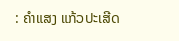: ຄຳແສງ ແກ້ວປະເສີດ